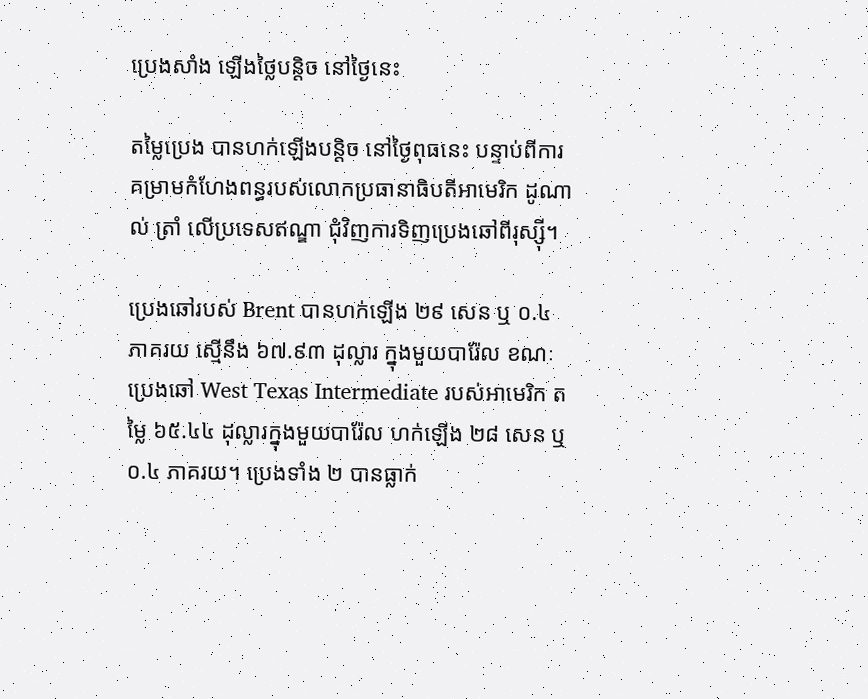ប្រេងសាំង ឡើងថ្លៃបន្តិច នៅថ្ងៃនេះ

តម្លៃប្រេង បានហក់ឡើងបន្តិច នៅថ្ងៃពុធនេះ បន្ទាប់ពីការគម្រាមកំហែងពន្ធរបស់លោកប្រធានាធិបតីអាមេរិក ដូណាល់ ត្រាំ លើប្រទេសឥណ្ឌា ជុំវិញការទិញប្រេងឆៅពីរុស្ស៊ី។

ប្រេងឆៅរបស់ Brent បានហក់ឡើង ២៩ សេន ឬ ០.៤ ភាគរយ ស្មើនឹង ៦៧.៩៣ ដុល្លារ ក្នុងមួយបារ៉ែល ខណៈប្រេងឆៅ West Texas Intermediate របស់អាមេរិក តម្លៃ ៦៥.៤៤ ដុល្លារក្នុងមួយបារ៉ែល ហក់ឡើង ២៨ សេន ឬ ០.៤ ភាគរយ។ ប្រេងទាំង ២ បានធ្លាក់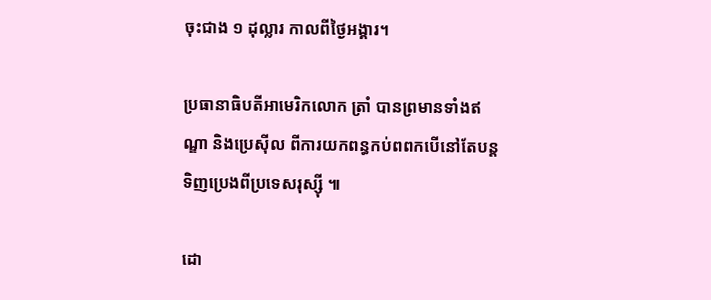ចុះជាង ១ ដុល្លារ កាលពីថ្ងៃអង្គារ។

ប្រធានាធិបតីអាមេរិកលោក ត្រាំ បានព្រមានទាំងឥណ្ឌា និងប្រេស៊ីល ពីការយកពន្ធកប់ពពកបើនៅតែបន្តទិញប្រេងពីប្រទេសរុស្ស៊ី ៕

ដោ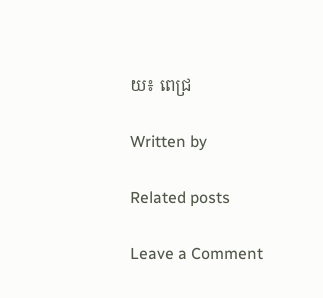យ៖ ពេជ្រ

Written by

Related posts

Leave a Comment